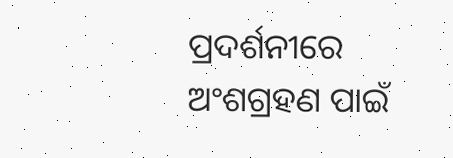ପ୍ରଦର୍ଶନୀରେ ଅଂଶଗ୍ରହଣ ପାଇଁ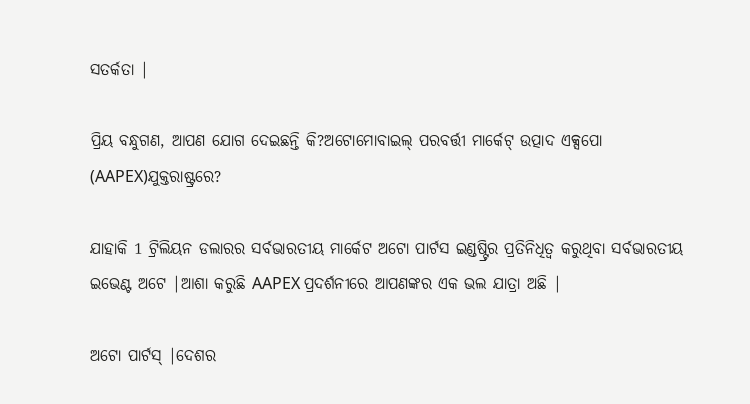ସତର୍କତା |

ପ୍ରିୟ ବନ୍ଧୁଗଣ, ଆପଣ ଯୋଗ ଦେଇଛନ୍ତି କି?ଅଟୋମୋବାଇଲ୍ ପରବର୍ତ୍ତୀ ମାର୍କେଟ୍ ଉତ୍ପାଦ ଏକ୍ସପୋ (AAPEX)ଯୁକ୍ତରାଷ୍ଟ୍ରରେ?

ଯାହାକି 1 ଟ୍ରିଲିୟନ ଡଲାରର ସର୍ବଭାରତୀୟ ମାର୍କେଟ ଅଟୋ ପାର୍ଟସ ଇଣ୍ଡଷ୍ଟ୍ରିର ପ୍ରତିନିଧିତ୍ୱ କରୁଥିବା ସର୍ବଭାରତୀୟ ଇଭେଣ୍ଟ ଅଟେ |ଆଶା କରୁଛି AAPEX ପ୍ରଦର୍ଶନୀରେ ଆପଣଙ୍କର ଏକ ଭଲ ଯାତ୍ରା ଅଛି |

ଅଟୋ ପାର୍ଟସ୍ |ଦେଶର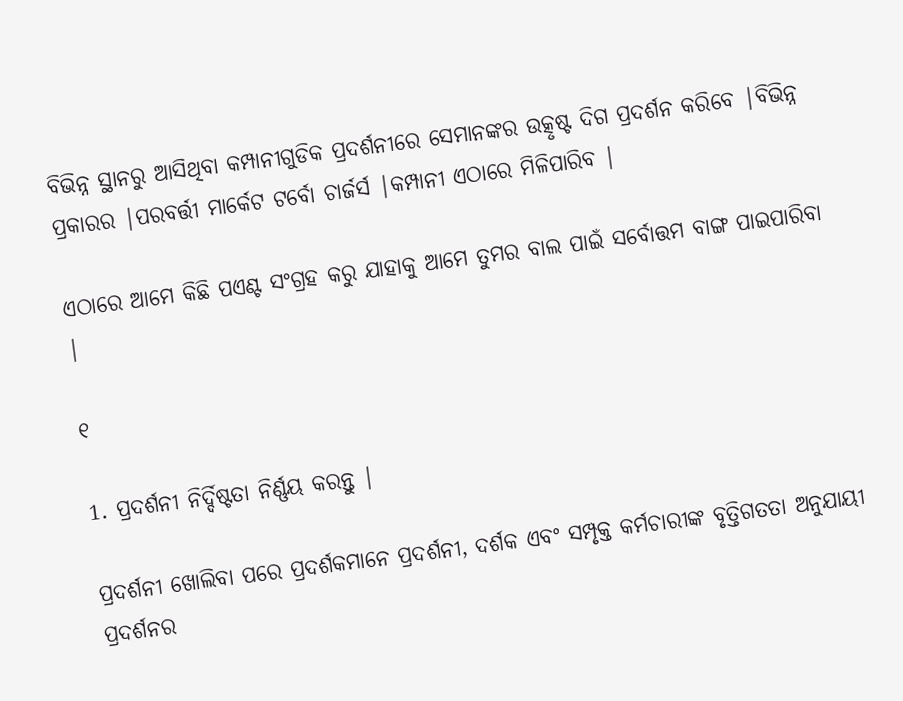ବିଭିନ୍ନ ସ୍ଥାନରୁ ଆସିଥିବା କମ୍ପାନୀଗୁଡିକ ପ୍ରଦର୍ଶନୀରେ ସେମାନଙ୍କର ଉତ୍କୃଷ୍ଟ ଦିଗ ପ୍ରଦର୍ଶନ କରିବେ |ବିଭିନ୍ନ ପ୍ରକାରର |ପରବର୍ତ୍ତୀ ମାର୍କେଟ ଟର୍ବୋ ଚାର୍ଜର୍ସ |କମ୍ପାନୀ ଏଠାରେ ମିଳିପାରିବ |

ଏଠାରେ ଆମେ କିଛି ପଏଣ୍ଟ ସଂଗ୍ରହ କରୁ ଯାହାକୁ ଆମେ ତୁମର ବାଲ ପାଇଁ ସର୍ବୋତ୍ତମ ବାଙ୍ଗ ପାଇପାରିବା |

୧

1. ପ୍ରଦର୍ଶନୀ ନିର୍ଦ୍ଦିଷ୍ଟତା ନିର୍ଣ୍ଣୟ କରନ୍ତୁ |

ପ୍ରଦର୍ଶନୀ ଖୋଲିବା ପରେ ପ୍ରଦର୍ଶକମାନେ ପ୍ରଦର୍ଶନୀ, ଦର୍ଶକ ଏବଂ ସମ୍ପୃକ୍ତ କର୍ମଚାରୀଙ୍କ ବୃତ୍ତିଗତତା ଅନୁଯାୟୀ ପ୍ରଦର୍ଶନର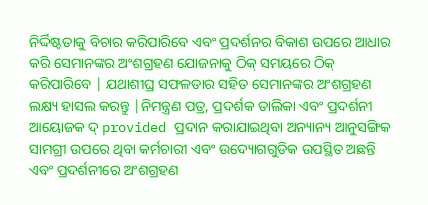ନିର୍ଦ୍ଦିଷ୍ଟତାକୁ ବିଚାର କରିପାରିବେ ଏବଂ ପ୍ରଦର୍ଶନର ବିକାଶ ଉପରେ ଆଧାର କରି ସେମାନଙ୍କର ଅଂଶଗ୍ରହଣ ଯୋଜନାକୁ ଠିକ୍ ସମୟରେ ଠିକ୍ କରିପାରିବେ | ଯଥାଶୀଘ୍ର ସଫଳତାର ସହିତ ସେମାନଙ୍କର ଅଂଶଗ୍ରହଣ ଲକ୍ଷ୍ୟ ହାସଲ କରନ୍ତୁ |ନିମନ୍ତ୍ରଣ ପତ୍ର, ପ୍ରଦର୍ଶକ ତାଲିକା ଏବଂ ପ୍ରଦର୍ଶନୀ ଆୟୋଜକ ଦ୍ provided ପ୍ରଦାନ କରାଯାଇଥିବା ଅନ୍ୟାନ୍ୟ ଆନୁସଙ୍ଗିକ ସାମଗ୍ରୀ ଉପରେ ଥିବା କର୍ମଚାରୀ ଏବଂ ଉଦ୍ୟୋଗଗୁଡିକ ଉପସ୍ଥିତ ଅଛନ୍ତି ଏବଂ ପ୍ରଦର୍ଶନୀରେ ଅଂଶଗ୍ରହଣ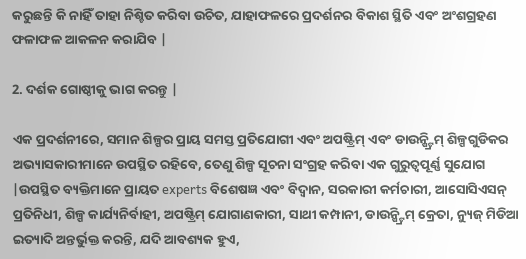କରୁଛନ୍ତି କି ନାହିଁ ତାହା ନିଶ୍ଚିତ କରିବା ଉଚିତ, ଯାହାଫଳରେ ପ୍ରଦର୍ଶନର ବିକାଶ ସ୍ଥିତି ଏବଂ ଅଂଶଗ୍ରହଣ ଫଳାଫଳ ଆକଳନ କରାଯିବ |

2. ଦର୍ଶକ ଗୋଷ୍ଠୀକୁ ଭାଗ କରନ୍ତୁ |

ଏକ ପ୍ରଦର୍ଶନୀରେ, ସମାନ ଶିଳ୍ପର ପ୍ରାୟ ସମସ୍ତ ପ୍ରତିଯୋଗୀ ଏବଂ ଅପଷ୍ଟ୍ରିମ୍ ଏବଂ ଡାଉନ୍ଷ୍ଟ୍ରିମ୍ ଶିଳ୍ପଗୁଡିକର ଅଭ୍ୟାସକାରୀମାନେ ଉପସ୍ଥିତ ରହିବେ, ତେଣୁ ଶିଳ୍ପ ସୂଚନା ସଂଗ୍ରହ କରିବା ଏକ ଗୁରୁତ୍ୱପୂର୍ଣ୍ଣ ସୁଯୋଗ |ଉପସ୍ଥିତ ବ୍ୟକ୍ତିମାନେ ପ୍ରାୟତ experts ବିଶେଷଜ୍ଞ ଏବଂ ବିଦ୍ୱାନ, ସରକାରୀ କର୍ମଚାରୀ, ଆସୋସିଏସନ୍ ପ୍ରତିନିଧୀ, ଶିଳ୍ପ କାର୍ଯ୍ୟନିର୍ବାହୀ, ଅପଷ୍ଟ୍ରିମ୍ ଯୋଗାଣକାରୀ, ସାଥୀ କମ୍ପାନୀ, ଡାଉନ୍ଷ୍ଟ୍ରିମ୍ କ୍ରେତା, ନ୍ୟୁଜ୍ ମିଡିଆ ଇତ୍ୟାଦି ଅନ୍ତର୍ଭୁକ୍ତ କରନ୍ତି, ଯଦି ଆବଶ୍ୟକ ହୁଏ,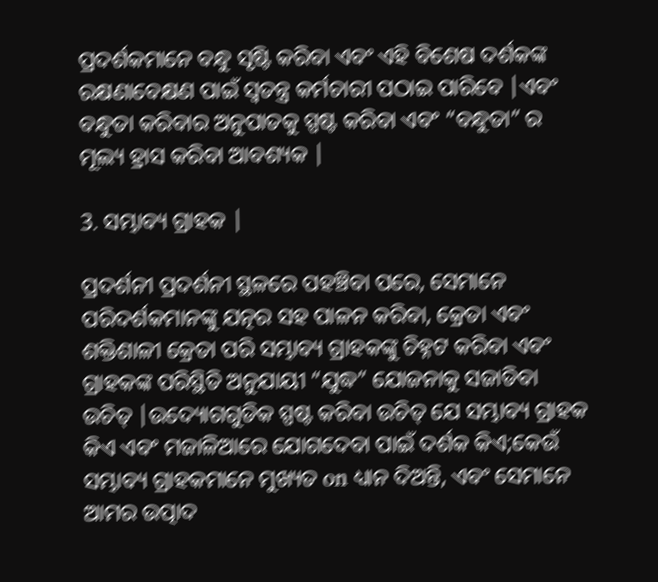ପ୍ରଦର୍ଶକମାନେ ବନ୍ଧୁ ସୃଷ୍ଟି କରିବା ଏବଂ ଏହି ବିଶେଷ ଦର୍ଶକଙ୍କ ରକ୍ଷଣାବେକ୍ଷଣ ପାଇଁ ସ୍ୱତନ୍ତ୍ର କର୍ମଚାରୀ ପଠାଇ ପାରିବେ |ଏବଂ ବନ୍ଧୁତା କରିବାର ଅନୁପାତକୁ ସ୍ପଷ୍ଟ କରିବା ଏବଂ “ବନ୍ଧୁତା” ର ମୂଲ୍ୟ ହ୍ରାସ କରିବା ଆବଶ୍ୟକ |

3. ସମ୍ଭାବ୍ୟ ଗ୍ରାହକ |

ପ୍ରଦର୍ଶନୀ ପ୍ରଦର୍ଶନୀ ସ୍ଥଳରେ ପହଞ୍ଚିବା ପରେ, ସେମାନେ ପରିଦର୍ଶକମାନଙ୍କୁ ଯତ୍ନର ସହ ପାଳନ କରିବା, କ୍ରେତା ଏବଂ ଶକ୍ତିଶାଳୀ କ୍ରେତା ପରି ସମ୍ଭାବ୍ୟ ଗ୍ରାହକଙ୍କୁ ଚିହ୍ନଟ କରିବା ଏବଂ ଗ୍ରାହକଙ୍କ ପରିସ୍ଥିତି ଅନୁଯାୟୀ “ଯୁଦ୍ଧ” ଯୋଜନାକୁ ସଜାଡିବା ଉଚିତ୍ |ଉଦ୍ୟୋଗଗୁଡିକ ସ୍ପଷ୍ଟ କରିବା ଉଚିତ୍ ଯେ ସମ୍ଭାବ୍ୟ ଗ୍ରାହକ କିଏ ଏବଂ ମଜାଳିଆରେ ଯୋଗଦେବା ପାଇଁ ଦର୍ଶକ କିଏ;କେଉଁ ସମ୍ଭାବ୍ୟ ଗ୍ରାହକମାନେ ମୁଖ୍ୟତ on ଧ୍ୟାନ ଦିଅନ୍ତି, ଏବଂ ସେମାନେ ଆମର ଉତ୍ପାଦ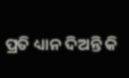ପ୍ରତି ଧ୍ୟାନ ଦିଅନ୍ତି କି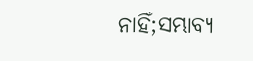ନାହିଁ;ସମ୍ଭାବ୍ୟ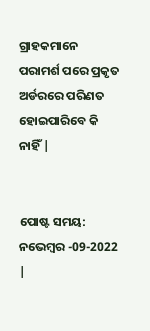ଗ୍ରାହକମାନେ ପରାମର୍ଶ ପରେ ପ୍ରକୃତ ଅର୍ଡରରେ ପରିଣତ ହୋଇପାରିବେ କି ନାହିଁ |


ପୋଷ୍ଟ ସମୟ: ନଭେମ୍ବର -09-2022 |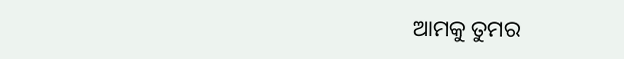ଆମକୁ ତୁମର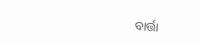ବାର୍ତ୍ତା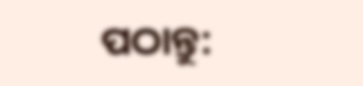ପଠାନ୍ତୁ: